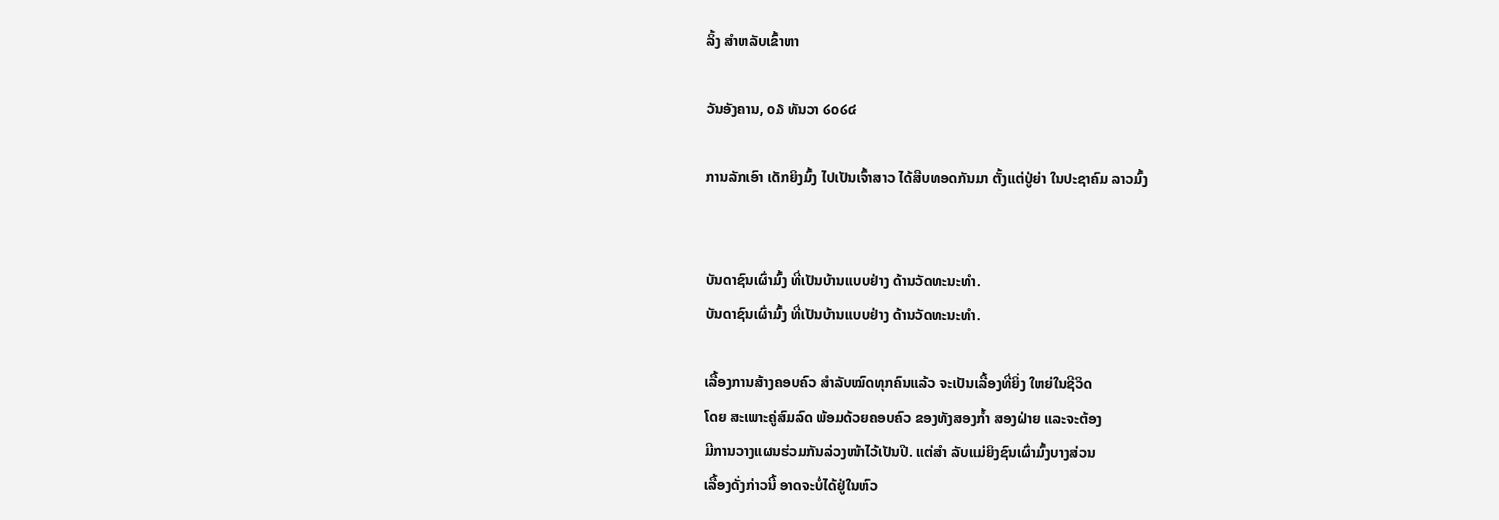ລິ້ງ ສຳຫລັບເຂົ້າຫາ

ວັນອັງຄານ, ໐໓ ທັນວາ ໒໐໒໔

ການລັກເອົາ ເດັກຍິງມົ້ງ ໄປເປັນເຈົ້າສາວ ໄດ້ສືບທອດກັນມາ ຕັ້ງແຕ່ປູ່ຍ່າ ໃນປະຊາຄົມ ລາວມົ້ງ


ບັນດາຊົນເຜົ່າມົ້ງ ທີ່ເປັນບ້ານແບບຢ່າງ ດ້ານວັດທະນະທຳ.
ບັນດາຊົນເຜົ່າມົ້ງ ທີ່ເປັນບ້ານແບບຢ່າງ ດ້ານວັດທະນະທຳ.

ເລື້ອງການສ້າງຄອບຄົວ ສຳລັບໝົດທຸກຄົນແລ້ວ ຈະເປັນເລື້ອງທີ່ຍິ່ງ ໃຫຍ່ໃນຊີວິດ
ໂດຍ ສະເພາະຄູ່ສົມລົດ ພ້ອມດ້ວຍຄອບຄົວ ຂອງທັງສອງກ້ຳ ສອງຝ່າຍ ແລະຈະຕ້ອງ
ມີການວາງແຜນຮ່ວມກັນລ່ວງໜ້າໄວ້ເປັນປີ. ແຕ່ສຳ ລັບແມ່ຍິງຊົນເຜົ່າມົ້ງບາງສ່ວນ
ເລື້ອງດັ່ງກ່າວນີ້ ອາດຈະບໍ່ໄດ້ຢູ່ໃນຫົວ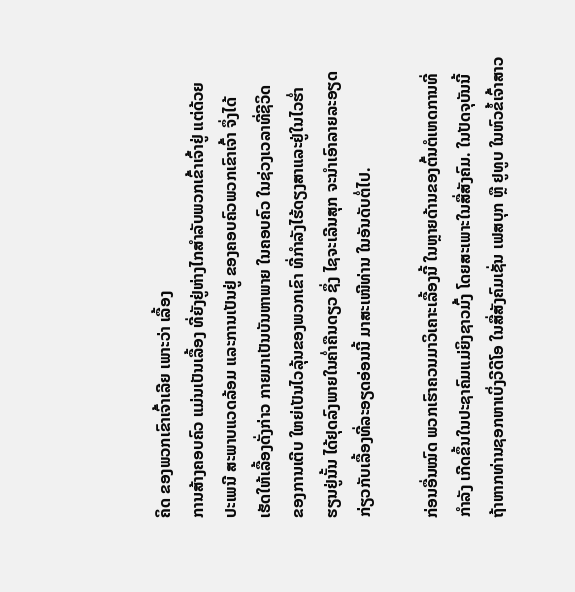ຄິດ ຂອງພວກເຂົາເຈົ້າເລີຍ ເພາະວ່າ ເລື້ອງ
ການສ້າງຄອບຄົວ ແມ່ນເປັນເລື້ອງ ທີ່ຍັງຢູ່ຫ່າງໄກສຳລັບພວກເຂົ້າເຈົ້າຢູ່ ແຕ່ດ້ວຍ
ປະເພນີ ສະພາບແວດລ້ອມ ແລະການເປັນຢູ່ ຂອງຄອບຄົວພວກເຂົາເຈົ້າ ຈຶ່ງໄດ້
ເຮັດໃຫ້ເລື້ອງດັ່ງກ່າວ ກາຍມາເປັນບັນຫາພາຍ ໃນຄອບຄົວ ໃນຊ່ວງເວລາທີ່ຊີວິດ
ຂອງການເຕີບ ໃຫຍ່ເປັນໄວລຸ້ນຂອງພວກເຂົາ ທີ່ກຳລັງໄຮ້ດຽງສາແລະຢູ່ໃນໄວຮ່ຳ
ຮຽນຢູ່ນັ້ນ ໄດ້ຢຸດລົງພາຍໃນຄ່ຳຄືນດຽວ ຊຶ່ງ ໄຊຈະເລີນສຸກ ຈະນຳເອົາລາຍລະອຽດ
ກ່ຽວກັບເລື້ອງທີ່ລະອຽດອ່ອນນີ້ ມາສະເໜີທ່ານ ໃນອັນດັບຕໍ່ໄປ.

ກ່ອນອື່ນໝົດ ພວກເຮົາຄວນມາວິເຄາະເລື້ອງນີ້ ໃນຫຼາຍດ້ານຂອງຕົ້ນຕໍເຫດການທີ່
ກຳລັງ ເກີດຂຶ້ນໃນປະຊາຄົມແມ່ຍິງຊາວມົ້ງ ໂດຍສະເພາະໃນສື່ສັງຄົມ. ໃນປັດຈຸບັນນີ້
ຖ້າຫາກທ່ານຊອກຫາເບິ່ງວີດີໂອ ໃນສື່ສັງຄົມເຊັ່ນ ເຟສບຸກ ຫຼື ຢູທູບ ໃນຫົວຂໍ້ເຈົ້າສາວ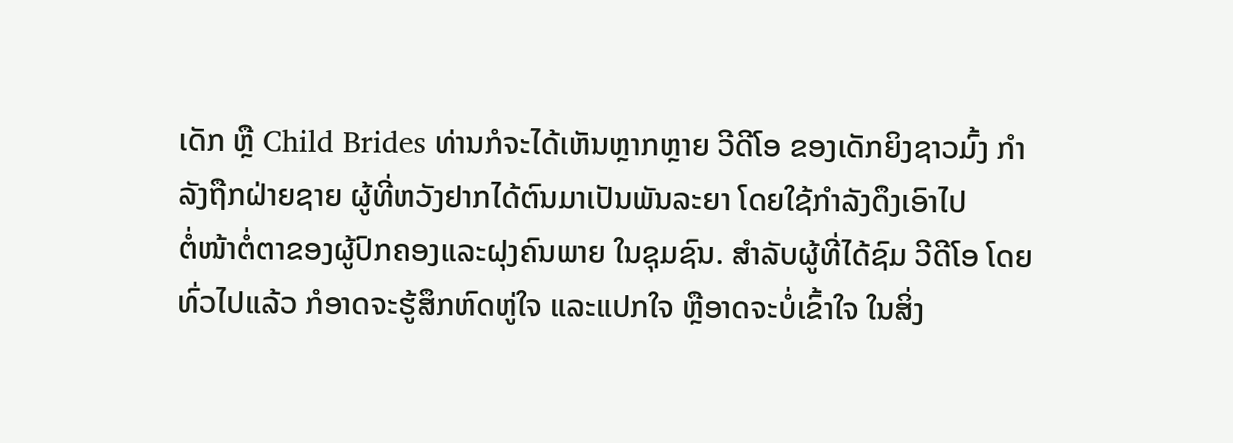ເດັກ ຫຼື Child Brides ທ່ານກໍຈະໄດ້ເຫັນຫຼາກຫຼາຍ ວີດີໂອ ຂອງເດັກຍິງຊາວມົ້ງ ກຳ
ລັງຖືກຝ່າຍຊາຍ ຜູ້ທີ່ຫວັງຢາກໄດ້ຕົນມາເປັນພັນລະຍາ ໂດຍໃຊ້ກຳລັງດຶງເອົາໄປ
ຕໍ່ໜ້າຕໍ່ຕາຂອງຜູ້ປົກຄອງແລະຝຸງຄົນພາຍ ໃນຊຸມຊົນ. ສຳລັບຜູ້ທີ່ໄດ້ຊົມ ວີດີໂອ ໂດຍ
ທົ່ວໄປແລ້ວ ກໍອາດຈະຮູ້ສຶກຫົດຫູ່ໃຈ ແລະແປກໃຈ ຫຼືອາດຈະບໍ່ເຂົ້າໃຈ ໃນສິ່ງ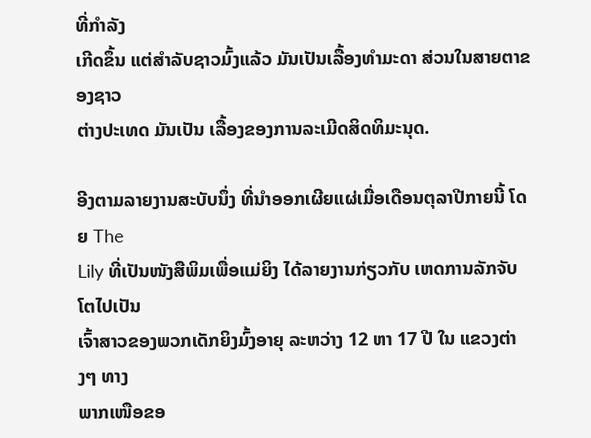ທີ່ກຳລັງ
ເກີດຂຶ້ນ ແຕ່ສຳລັບຊາວມົ້ງແລ້ວ ມັນເປັນເລື້ອງທຳມະດາ ສ່ວນໃນສາຍຕາຂອງຊາວ
ຕ່າງປະເທດ ມັນເປັນ ເລື້ອງຂອງການລະເມີດສິດທິມະນຸດ.

ອີງຕາມລາຍງານສະບັບນຶ່ງ ທີ່ນຳອອກເຜີຍແຜ່ເມື່ອເດືອນຕຸລາປີກາຍນີ້ ໂດຍ The
Lily ທີ່ເປັນໜັງສືພິມເພື່ອແມ່ຍິງ ໄດ້ລາຍງານກ່ຽວກັບ ເຫດການລັກຈັບໂຕໄປເປັນ
ເຈົ້າສາວຂອງພວກເດັກຍິງມົ້ງອາຍຸ ລະຫວ່າງ 12 ຫາ 17 ປີ ໃນ ແຂວງຕ່າງໆ ທາງ
ພາກເໜືອຂອ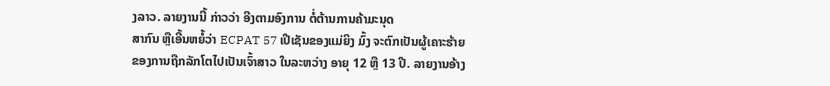ງລາວ. ລາຍງານນີ້ ກ່າວວ່າ ອີງຕາມອົງການ ຕໍ່ຕ້ານການຄ້າມະນຸດ
ສາກົນ ຫຼືເອີ້ນຫຍໍ້ວ່າ ECPAT 57 ເປີເຊັນຂອງແມ່ຍິງ ມົ້ງ ຈະຕົກເປັນຜູ້ເຄາະຮ້າຍ
ຂອງການຖືກລັກໂຕໄປເປັນເຈົ້າສາວ ໃນລະຫວ່າງ ອາຍຸ 12 ຫຼື 13 ປີ. ລາຍງານອ້າງ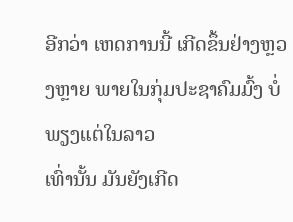ອີກວ່າ ເຫດການນີ້ ເກີດຂຶ້ນຢ່າງຫຼວງຫຼາຍ ພາຍໃນກຸ່ມປະຊາຄົມມົ້ງ ບໍ່ພຽງແຕ່ໃນລາວ
ເທົ່ານັ້ນ ມັນຍັງເກີດ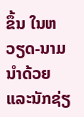ຂຶ້ນ ໃນຫວຽດ-ນາມນຳດ້ວຍ ແລະນັກຊ່ຽ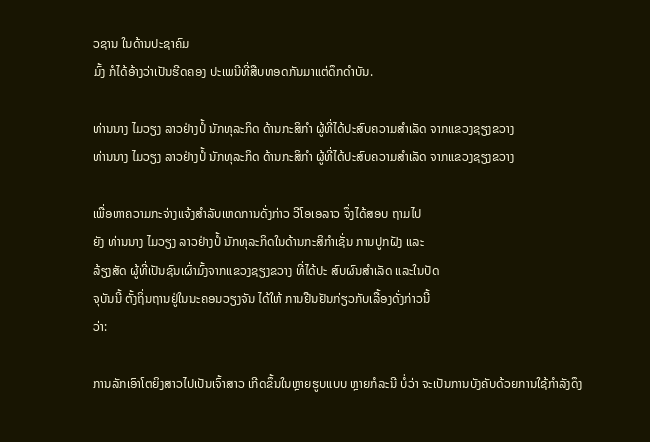ວຊານ ໃນດ້ານປະຊາຄົມ
ມົ້ງ ກໍໄດ້ອ້າງວ່າເປັນຮີດຄອງ ປະເພນີທີ່ສືບທອດກັນມາແຕ່ດຶກດຳບັນ.

ທ່ານນາງ ໄມວຽງ ລາວຢ່າງປໍ້ ນັກທຸລະກິດ ດ້ານກະສິກຳ ຜູ້ທີ່ໄດ້ປະສົບຄວາມສຳເລັດ ຈາກແຂວງຊຽງຂວາງ
ທ່ານນາງ ໄມວຽງ ລາວຢ່າງປໍ້ ນັກທຸລະກິດ ດ້ານກະສິກຳ ຜູ້ທີ່ໄດ້ປະສົບຄວາມສຳເລັດ ຈາກແຂວງຊຽງຂວາງ

ເພື່ອຫາຄວາມກະຈ່າງແຈ້ງສຳລັບເຫດການດັ່ງກ່າວ ວີໂອເອລາວ ຈຶ່ງໄດ້ສອບ ຖາມໄປ
ຍັງ ທ່ານນາງ ໄມວຽງ ລາວຢ່າງປໍ້ ນັກທຸລະກິດໃນດ້ານກະສິກຳເຊັ່ນ ການປູກຝັງ ແລະ
ລ້ຽງສັດ ຜູ້ທີ່ເປັນຊົນເຜົ່າມົ້ງຈາກແຂວງຊຽງຂວາງ ທີ່ໄດ້ປະ ສົບຜົນສຳເລັດ ແລະໃນປັດ
ຈຸບັນນີ້ ຕັ້ງຖິ່ນຖານຢູ່ໃນນະຄອນວຽງຈັນ ໄດ້ໃຫ້ ການຢືນຢັນກ່ຽວກັບເລື້ອງດັ່ງກ່າວນີ້
ວ່າ:

ການລັກເອົາໂຕຍິງສາວໄປເປັນເຈົ້າສາວ ເກີດຂຶ້ນໃນຫຼາຍຮູບແບບ ຫຼາຍກໍລະນີ ບໍ່ວ່າ ຈະເປັນການບັງຄັບດ້ວຍການໃຊ້ກຳລັງດຶງ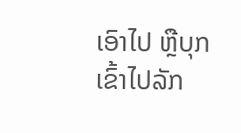ເອົາໄປ ຫຼືບຸກເຂົ້າໄປລັກ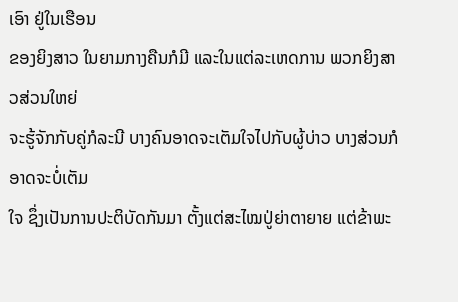ເອົາ ຢູ່ໃນເຮືອນ
ຂອງຍິງສາວ ໃນຍາມກາງຄືນກໍມີ ແລະໃນແຕ່ລະເຫດການ ພວກຍິງສາວສ່ວນໃຫຍ່
ຈະຮູ້ຈັກກັບຄູ່ກໍລະນີ ບາງຄົນອາດຈະເຕັມໃຈໄປກັບຜູ້ບ່າວ ບາງສ່ວນກໍອາດຈະບໍ່ເຕັມ
ໃຈ ຊຶ່ງເປັນການປະຕິບັດກັນມາ ຕັ້ງແຕ່ສະໄໝປູ່ຍ່າຕາຍາຍ ແຕ່ຂ້າພະ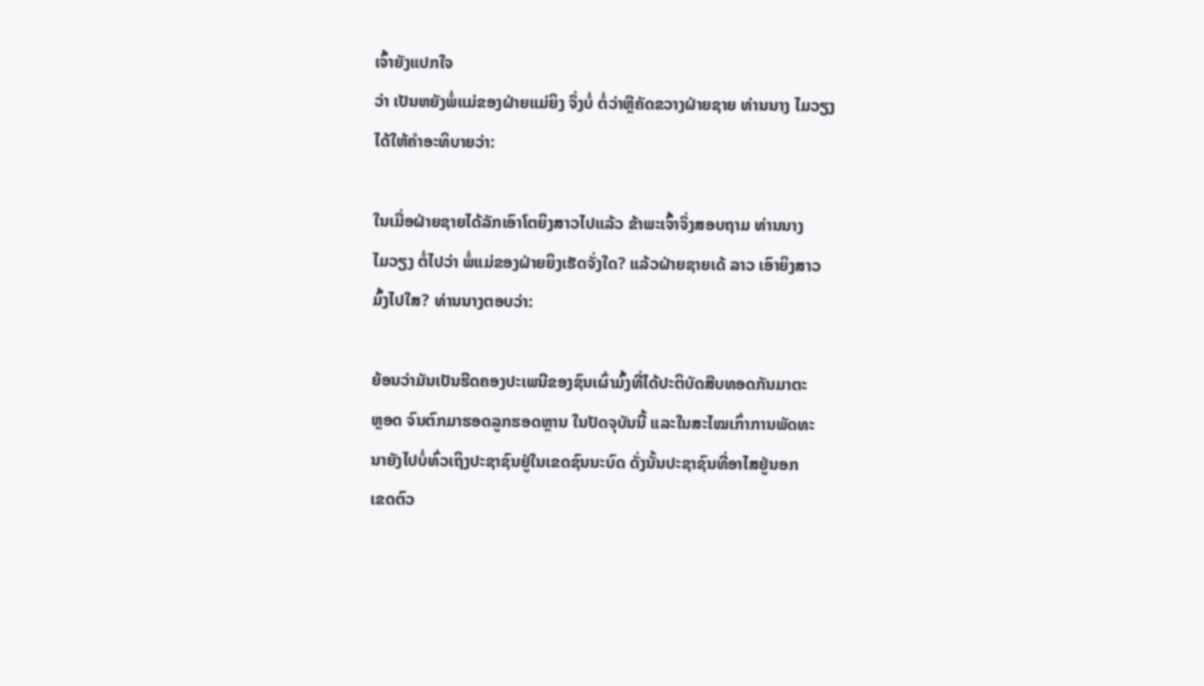ເຈົ້າຍັງແປກໃຈ
ວ່າ ເປັນຫຍັງພໍ່ແມ່ຂອງຝ່າຍແມ່ຍິງ ຈຶ່ງບໍ່ ຕໍ່ວ່າຫຼືຄັດຂວາງຝ່າຍຊາຍ ທ່ານນາງ ໄມວຽງ
ໄດ້ໃຫ້ຄຳອະທິບາຍວ່າ:

ໃນເມື່ອຝ່າຍຊາຍໄດ້ລັກເອົາໂຕຍິງສາວໄປແລ້ວ ຂ້າພະເຈົ້າຈຶ່ງສອບຖາມ ທ່ານນາງ
ໄມວຽງ ຕໍ່ໄປວ່າ ພໍ່ແມ່ຂອງຝ່າຍຍິງເຮັດຈັ່ງໃດ? ແລ້ວຝ່າຍຊາຍເດ້ ລາວ ເອົາຍິງສາວ
ມົ້ງໄປໃສ? ທ່ານນາງຕອບວ່າ:

ຍ້ອນວ່າມັນເປັນຮີດຄອງປະເພນີຂອງຊົນເຜົ່າມົ້ງທີ່ໄດ້ປະຕິບັດສືບທອດກັນມາຕະ
ຫຼອດ ຈົນຕົກມາຮອດລູກຮອດຫຼານ ໃນປັດຈຸບັນນີ້ ແລະໃນສະໄໝເກົ່າການພັດທະ
ນາຍັງໄປບໍ່ທົ່ວເຖິງປະຊາຊົນຢູ່ໃນເຂດຊົນນະບົດ ດັ່ງນັ້ນປະຊາຊົນທີ່ອາໄສຢູ່ນອກ
ເຂດຕົວ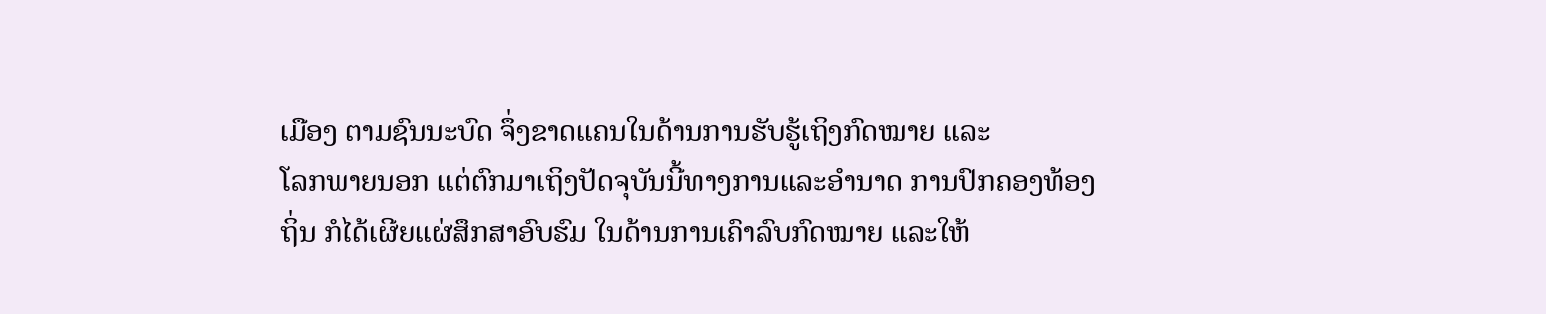ເມືອງ ຕາມຊົນນະບົດ ຈຶ່ງຂາດແຄນໃນດ້ານການຮັບຮູ້ເຖິງກົດໝາຍ ແລະ
ໂລກພາຍນອກ ແຕ່ຕົກມາເຖິງປັດຈຸບັນນີ້ທາງການແລະອຳນາດ ການປົກຄອງທ້ອງ
ຖິ່ນ ກໍໄດ້ເຜີຍແຜ່ສຶກສາອົບຮົມ ໃນດ້ານການເຄົາລົບກົດໝາຍ ແລະໃຫ້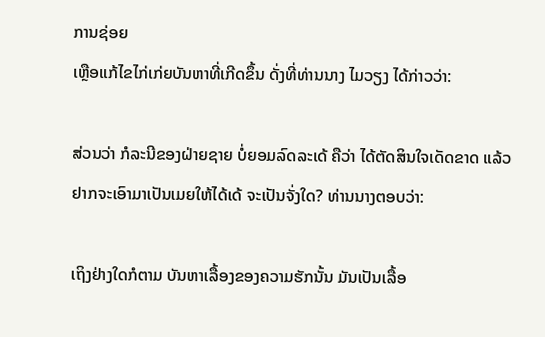ການຊ່ອຍ
ເຫຼືອແກ້ໄຂໄກ່ເກ່ຍບັນຫາທີ່ເກີດຂຶ້ນ ດັ່ງທີ່ທ່ານນາງ ໄມວຽງ ໄດ້ກ່າວວ່າ:

ສ່ວນວ່າ ກໍລະນີຂອງຝ່າຍຊາຍ ບໍ່ຍອມລົດລະເດ້ ຄືວ່າ ໄດ້ຕັດສິນໃຈເດັດຂາດ ແລ້ວ
ຢາກຈະເອົາມາເປັນເມຍໃຫ້ໄດ້ເດ້ ຈະເປັນຈັ່ງໃດ? ທ່ານນາງຕອບວ່າ:

ເຖິງຢ່າງໃດກໍຕາມ ບັນຫາເລື້ອງຂອງຄວາມຮັກນັ້ນ ມັນເປັນເລື້ອ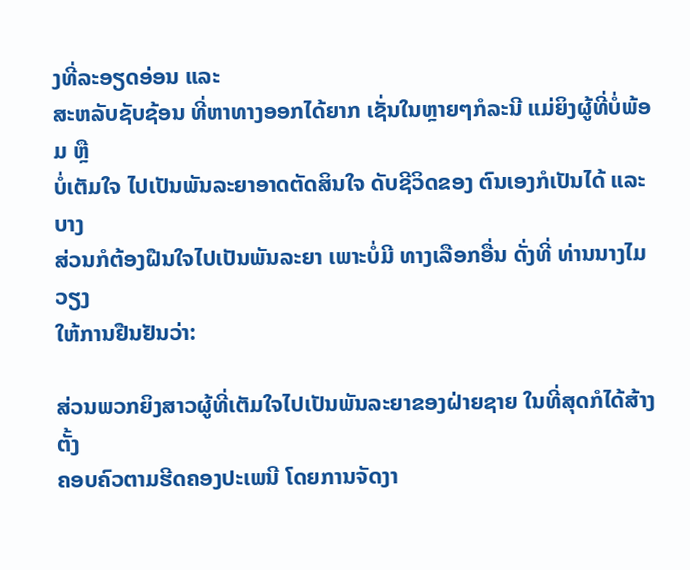ງທີ່ລະອຽດອ່ອນ ແລະ
ສະຫລັບຊັບຊ້ອນ ທີ່ຫາທາງອອກໄດ້ຍາກ ເຊັ່ນໃນຫຼາຍໆກໍລະນີ ແມ່ຍິງຜູ້ທີ່ບໍ່ພ້ອມ ຫຼື
ບໍ່ເຕັມໃຈ ໄປເປັນພັນລະຍາອາດຕັດສິນໃຈ ດັບຊີວິດຂອງ ຕົນເອງກໍເປັນໄດ້ ແລະບາງ
ສ່ວນກໍຕ້ອງຝືນໃຈໄປເປັນພັນລະຍາ ເພາະບໍ່ມີ ທາງເລືອກອື່ນ ດັ່ງທີ່ ທ່ານນາງໄມວຽງ
ໃຫ້ການຢືນຢັນວ່າ:

ສ່ວນພວກຍິງສາວຜູ້ທີ່ເຕັມໃຈໄປເປັນພັນລະຍາຂອງຝ່າຍຊາຍ ໃນທີ່ສຸດກໍໄດ້ສ້າງຕັ້ງ
ຄອບຄົວຕາມຮີດຄອງປະເພນີ ໂດຍການຈັດງາ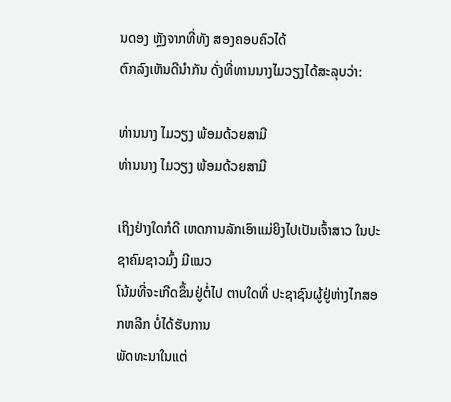ນດອງ ຫຼັງຈາກທີ່ທັງ ສອງຄອບຄົວໄດ້
ຕົກລົງເຫັນດີນຳກັນ ດັ່ງທີ່ທານນາງໄມວຽງໄດ້ສະລຸບວ່າ:

ທ່ານນາງ ໄມວຽງ ພ້ອມດ້ວຍສາມີ
ທ່ານນາງ ໄມວຽງ ພ້ອມດ້ວຍສາມີ

ເຖິງຢ່າງໃດກໍດີ ເຫດການລັກເອົາແມ່ຍິງໄປເປັນເຈົ້າສາວ ໃນປະຊາຄົມຊາວມົ້ງ ມີແນວ
ໂນ້ມທີ່ຈະເກີດຂຶ້ນຢູ່ຕໍ່ໄປ ຕາບໃດທີ່ ປະຊາຊົນຜູ້ຢູ່ຫ່າງໄກສອກຫລີກ ບໍ່ໄດ້ຮັບການ
ພັດທະນາໃນແຕ່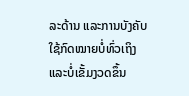ລະດ້ານ ແລະການບັງຄັບໃຊ້ກົດໝາຍບໍ່ທົ່ວເຖິງ ແລະບໍ່ເຂັ້ມງວດຂຶ້ນ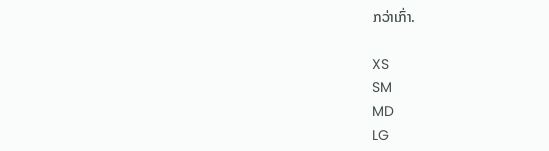ກວ່າເກົ່າ.

XS
SM
MD
LG